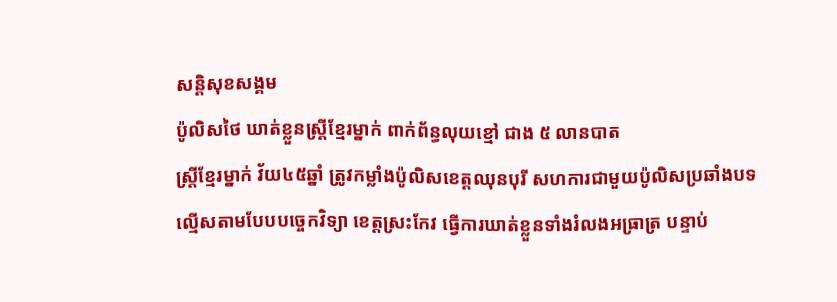សន្តិសុខសង្គម
ប៉ូលិសថៃ ឃាត់ខ្លួនស្ត្រីខ្មែរម្នាក់ ពាក់ព័ន្ធលុយខ្មៅ ជាង ៥ លានបាត
ស្ត្រីខ្មែរម្នាក់ វ័យ៤៥ឆ្នាំ ត្រូវកម្លាំងប៉ូលិសខេត្តឈុនបុរី សហការជាមួយប៉ូលិសប្រឆាំងបទល្មើសតាមបែបបច្ចេកវិទ្យា ខេត្តស្រះកែវ ធ្វើការឃាត់ខ្លួនទាំងរំលងអធ្រាត្រ បន្ទាប់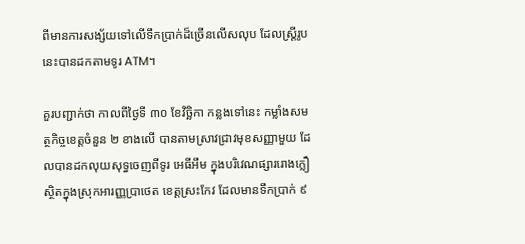ពីមានការសង្ស័យទៅលើទឹកប្រាក់ដ៏ច្រើនលើសលុប ដែលស្ត្រីរូបនេះបានដកតាមទូរ ATM។

គួរបញ្ជាក់ថា កាលពីថ្ងៃទី ៣០ ខែវិច្ឆិកា កន្លងទៅនេះ កម្លាំងសមត្ថកិច្ចខេត្តចំនួន ២ ខាងលើ បានតាមស្រាវជ្រាវមុខសញ្ញាមួយ ដែលបានដកលុយសុទ្ធចេញពីទូរ អេធីអឹម ក្នុងបរិវេណផ្សាររោងក្លឿ ស្ថិតក្នុងស្រុកអារញ្ញប្រាថេត ខេត្តស្រះកែវ ដែលមានទឹកប្រាក់ ៩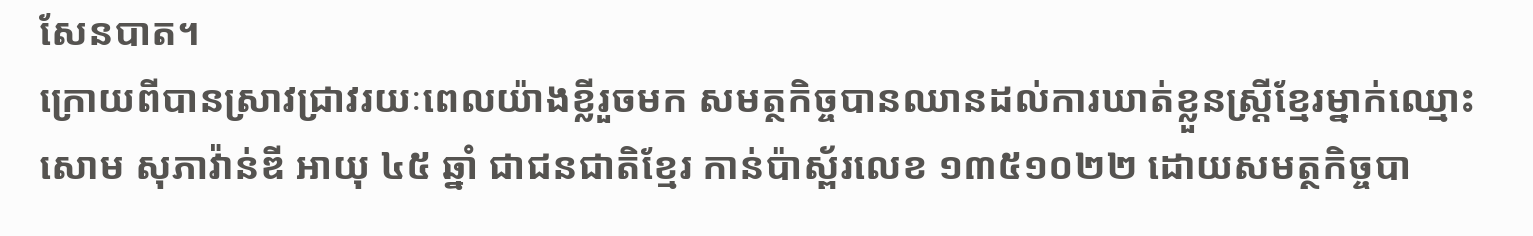សែនបាត។
ក្រោយពីបានស្រាវជ្រាវរយៈពេលយ៉ាងខ្លីរួចមក សមត្ថកិច្ចបានឈានដល់ការឃាត់ខ្លួនស្ត្រីខ្មែរម្នាក់ឈ្មោះ សោម សុភាវ៉ាន់ឌី អាយុ ៤៥ ឆ្នាំ ជាជនជាតិខ្មែរ កាន់ប៉ាស្ព័រលេខ ១៣៥១០២២ ដោយសមត្ថកិច្ចបា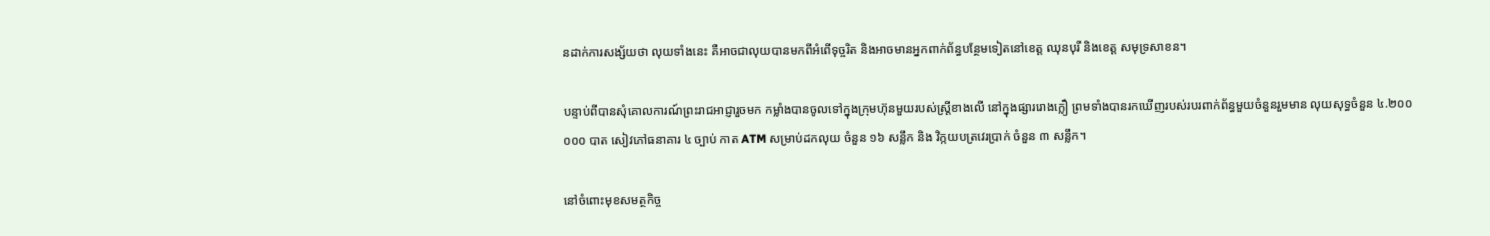នដាក់ការសង្ស័យថា លុយទាំងនេះ គឺអាចជាលុយបានមកពីអំពើទុច្ចរិត និងអាចមានអ្នកពាក់ព័ន្ធបន្ថែមទៀតនៅខេត្ត ឈុនបុរី និងខេត្ត សមុទ្រសាខន។

បន្ទាប់ពីបានសុំគោលការណ៍ព្រះរាជអាជ្ញារួចមក កម្លាំងបានចូលទៅក្នុងក្រុមហ៊ុនមួយរបស់ស្ត្រីខាងលើ នៅក្នុងផ្សាររោងក្លឿ ព្រមទាំងបានរកឃើញរបស់របរពាក់ព័ន្ធមួយចំនួនរួមមាន លុយសុទ្ធចំនួន ៤.២០០ ០០០ បាត សៀវភៅធនាគារ ៤ ច្បាប់ កាត ATM សម្រាប់ដកលុយ ចំនួន ១៦ សន្លឹក និង វិក្កយបត្រវេរប្រាក់ ចំនួន ៣ សន្លឹក។

នៅចំពោះមុខសមត្ថកិច្ច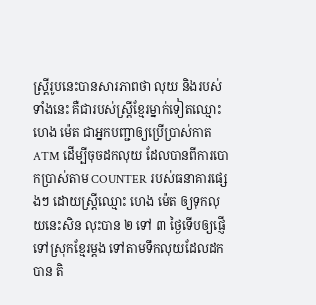ស្ត្រីរូបនេះបានសារភាពថា លុយ និងរបស់ទាំងនេះ គឺជារបស់ស្ត្រីខ្មែរម្នាក់ទៀតឈ្មោះ ហេង ម៉េត ជាអ្នកបញ្ជាឲ្យប្រើប្រាស់កាត ATM ដើម្បីចុចដកលុយ ដែលបានពីការបោកប្រាស់តាម COUNTER របស់ធនាគារផ្សេងៗ ដោយស្ត្រីឈ្មោះ ហេង ម៉េត ឲ្យទុកលុយនេះសិន លុះបាន ២ ទៅ ៣ ថ្ងៃទើបឲ្យផ្ញើទៅស្រុកខ្មែរម្តង ទៅតាមទឹកលុយដែលដកបាន តិ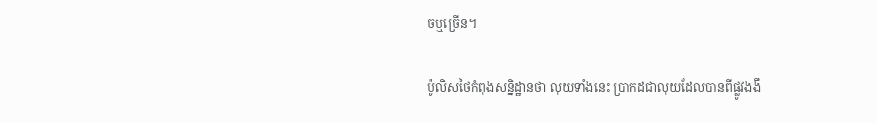ចឬច្រើន។

ប៉ូលិសថៃកំពុងសន្និដ្ឋានថា លុយទាំងនេះ ប្រាកដជាលុយដែលបានពីផ្លូវងងឹ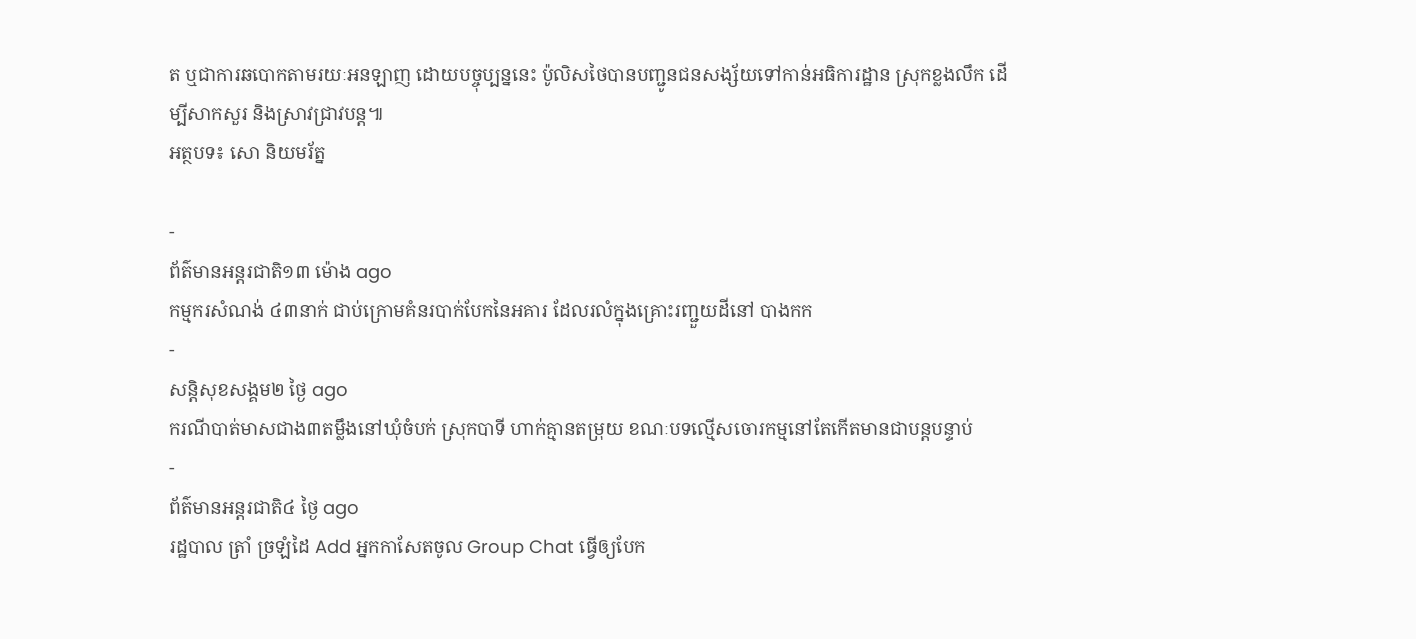ត ឬជាការឆបោកតាមរយៈអនឡាញ ដោយបច្ចុប្បន្ននេះ ប៉ូលិសថៃបានបញ្ជូនជនសង្ស័យទៅកាន់អធិការដ្ឋាន ស្រុកខ្លងលឹក ដើម្បីសាកសួរ និងស្រាវជ្រាវបន្ត៕
អត្ថបទ៖ សោ និយមរ័ត្ន

-
ព័ត៌មានអន្ដរជាតិ១៣ ម៉ោង ago
កម្មករសំណង់ ៤៣នាក់ ជាប់ក្រោមគំនរបាក់បែកនៃអគារ ដែលរលំក្នុងគ្រោះរញ្ជួយដីនៅ បាងកក
-
សន្តិសុខសង្គម២ ថ្ងៃ ago
ករណីបាត់មាសជាង៣តម្លឹងនៅឃុំចំបក់ ស្រុកបាទី ហាក់គ្មានតម្រុយ ខណៈបទល្មើសចោរកម្មនៅតែកើតមានជាបន្តបន្ទាប់
-
ព័ត៌មានអន្ដរជាតិ៤ ថ្ងៃ ago
រដ្ឋបាល ត្រាំ ច្រឡំដៃ Add អ្នកកាសែតចូល Group Chat ធ្វើឲ្យបែក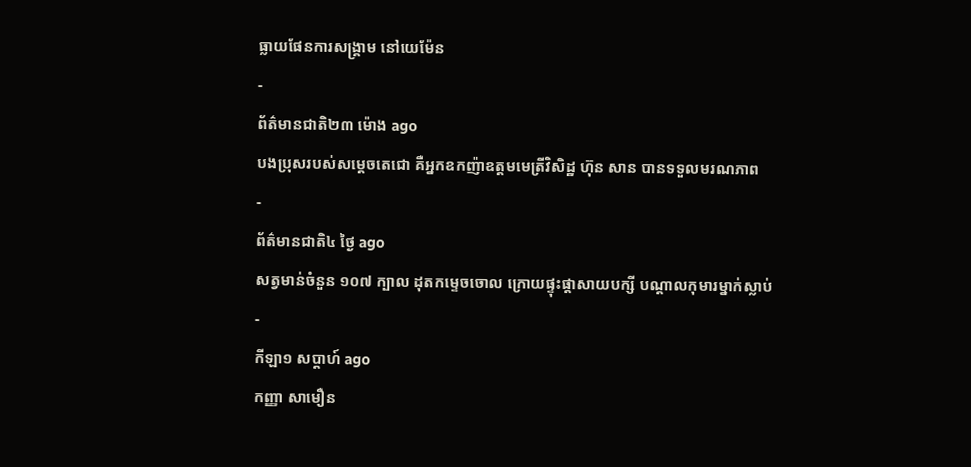ធ្លាយផែនការសង្គ្រាម នៅយេម៉ែន
-
ព័ត៌មានជាតិ២៣ ម៉ោង ago
បងប្រុសរបស់សម្ដេចតេជោ គឺអ្នកឧកញ៉ាឧត្តមមេត្រីវិសិដ្ឋ ហ៊ុន សាន បានទទួលមរណភាព
-
ព័ត៌មានជាតិ៤ ថ្ងៃ ago
សត្វមាន់ចំនួន ១០៧ ក្បាល ដុតកម្ទេចចោល ក្រោយផ្ទុះផ្ដាសាយបក្សី បណ្តាលកុមារម្នាក់ស្លាប់
-
កីឡា១ សប្តាហ៍ ago
កញ្ញា សាមឿន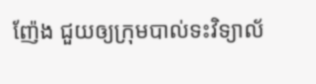ញ៉ែង ជួយឲ្យក្រុមបាល់ទះវិទ្យាល័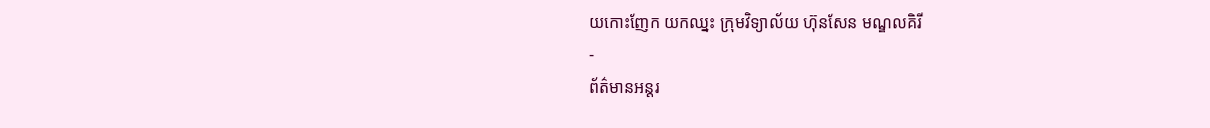យកោះញែក យកឈ្នះ ក្រុមវិទ្យាល័យ ហ៊ុនសែន មណ្ឌលគិរី
-
ព័ត៌មានអន្ដរ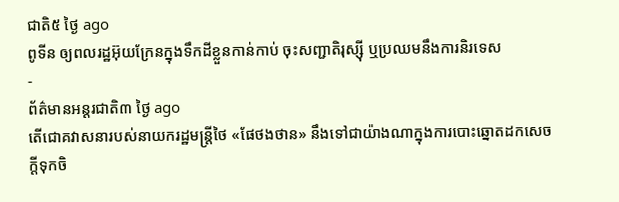ជាតិ៥ ថ្ងៃ ago
ពូទីន ឲ្យពលរដ្ឋអ៊ុយក្រែនក្នុងទឹកដីខ្លួនកាន់កាប់ ចុះសញ្ជាតិរុស្ស៊ី ឬប្រឈមនឹងការនិរទេស
-
ព័ត៌មានអន្ដរជាតិ៣ ថ្ងៃ ago
តើជោគវាសនារបស់នាយករដ្ឋមន្ត្រីថៃ «ផែថងថាន» នឹងទៅជាយ៉ាងណាក្នុងការបោះឆ្នោតដកសេចក្តីទុកចិ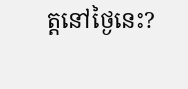ត្តនៅថ្ងៃនេះ?